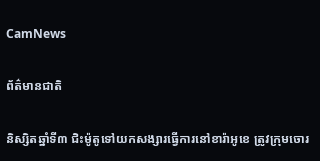CamNews

ព័ត៌មានជាតិ

និស្សិតឆ្នាំទី៣ ជិះម៉ូតូទៅយកសង្សារធ្វើការនៅខារ៉ាអូខេ ត្រូវក្រុមចោរ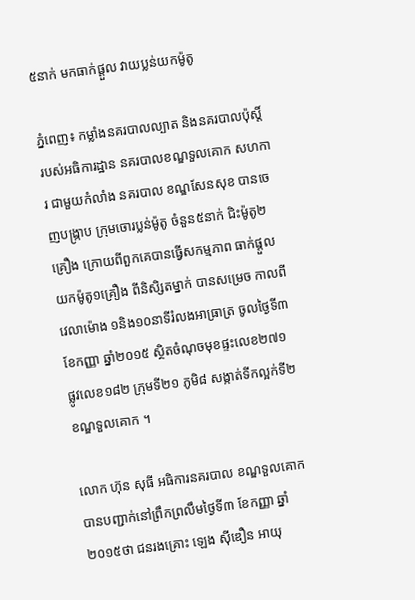៥នាក់ មកធាក់ផ្តួល វាយប្លន់យកម៉ូតូ

ភ្នំពេញ៖ កម្លាំងនគរបាលល្បាត និងនគរបាលប៉ុស្តិ៍ របស់អធិការដ្ឋាន នគរបាលខណ្ឌទួលគោក សហការ ជាមួយកំលាំង នគរបាល ខណ្ឌសែនសុខ បានចេញបង្ក្រាប ក្រុមចោរប្លន់ម៉ូតូ ចំនួន៥នាក់ ជិះម៉ូតូ២គ្រឿង ក្រោយពីពួកគេបានធ្វើសកម្មភាព ធាក់ផ្តួលយកម៉ូតូ១គ្រឿង ពីនិសិ្សតម្នាក់ បានសម្រេច កាលពីវេលាម៉ោង ១និង១០នាទីរំលងអាធ្រាត្រ ចូលថ្ងៃទី៣ ខែកញ្ញា ឆ្នាំ២០១៥ ស្ថិតចំណុចមុខផ្ទះលេខ២៧១ ផ្លូវលេខ១៨២ ក្រុមទី២១ ភូមិ៨ សង្កាត់ទីកល្អក់ទី២ ខណ្ឌទួលគោក ។

លោក ហ៊ុន សុធី អធិការនគរបាល ខណ្ឌទួលគោក បានបញ្ជាក់នៅព្រឹកព្រលឹមថ្ងៃទី៣ ខែកញ្ញា ឆ្នាំ២០១៥ថា ជនរងគ្រោះ ឡេង ស៊ីឌឿន អាយុ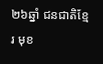២៦ឆ្នាំ ជនជាតិខ្មែរ មុខ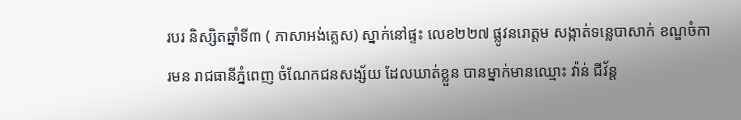របរ និស្សិតឆ្នាំទី៣ ( ភាសាអង់គ្លេស) ស្នាក់នៅផ្ទះ លេខ២២៧ ផ្លូវនរោត្តម សង្កាត់ទន្លេបាសាក់ ខណ្ឌចំការមន រាជធានីភ្នំពេញ ចំណែកជនសង្ស័យ ដែលឃាត់ខ្លួន បានម្នាក់មានឈ្មោះ វ៉ាន់ ជីវ័ន្ត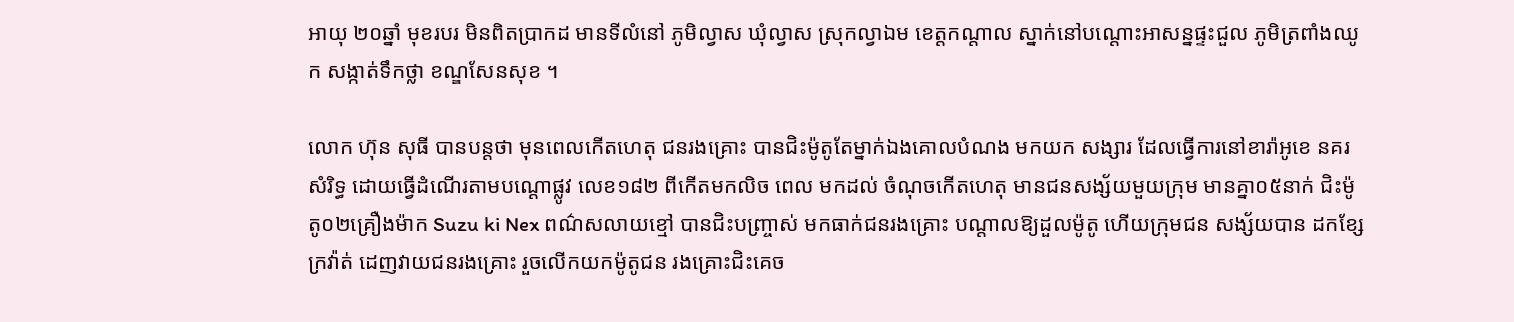អាយុ ២០ឆ្នាំ មុខរបរ មិនពិតប្រាកដ មានទីលំនៅ ភូមិល្វាស ឃុំល្វាស ស្រុកល្វាឯម ខេត្តកណ្តាល ស្នាក់នៅបណ្តោះអាសន្នផ្ទះជួល ភូមិត្រពាំងឈូក សង្កាត់ទឹកថ្លា ខណ្ឌសែនសុខ ។

លោក ហ៊ុន សុធី បានបន្តថា មុនពេលកើតហេតុ ជនរងគ្រោះ បានជិះម៉ូតូតែម្នាក់ឯងគោលបំណង មកយក សង្សារ ដែលធ្វើការនៅខារ៉ាអូខេ នគរសំរិទ្ធ ដោយធ្វើដំណើរតាមបណ្តោផ្លូវ លេខ១៨២ ពីកើតមកលិច ពេល មកដល់ ចំណុចកើតហេតុ មានជនសង្ស័យមួយក្រុម មានគ្នា០៥នាក់ ជិះម៉ូតូ០២គ្រឿងម៉ាក Suzu ki Nex ពណ៌សលាយខ្មៅ បានជិះបញ្រ្ចាស់ មកធាក់ជនរងគ្រោះ បណ្តាលឱ្យដួលម៉ូតូ ហើយក្រុមជន សង្ស័យបាន ដកខ្សែក្រវ៉ាត់ ដេញវាយជនរងគ្រោះ រួចលើកយកម៉ូតូជន រងគ្រោះជិះគេច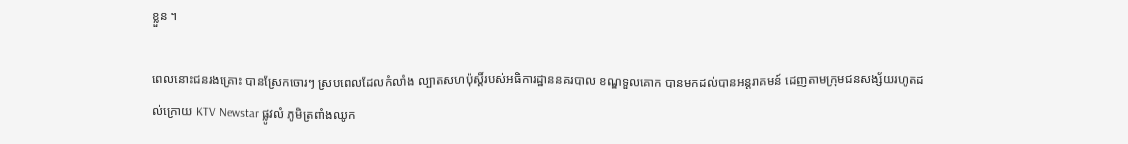ខ្លួន ។

ពេលនោះជនរងគ្រោះ បានស្រែកចោរៗ ស្របពេលដែលកំលាំង ល្បាតសហប៉ុស្តិ៍របស់អធិការដ្ឋាននគរបាល ខណ្ឌទួលគោក បានមកដល់បានអន្តរាគមន៍ ដេញតាមក្រុមជនសង្ស័យរហូតដល់ក្រោយ KTV Newstar ផ្លូវលំ ភូមិត្រពាំងឈូក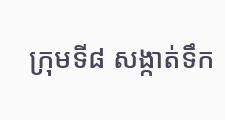ក្រុមទី៨ សង្កាត់ទឹក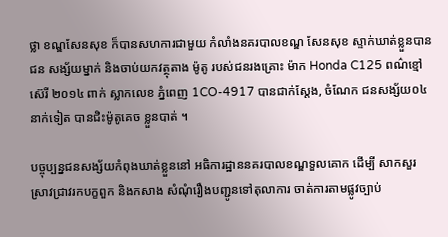ថ្លា ខណ្ឌសែនសុខ ក៏បានសហការជាមួយ កំលាំងនគរបាលខណ្ឌ សែនសុខ ស្ទាក់ឃាត់ខ្លួនបានជន សង្ស័យម្នាក់ និងចាប់យកវត្ថុតាង ម៉ូតូ របស់ជនរងគ្រោះ ម៉ាក Honda C125 ពណ៌ខ្មៅ ស៊េរី ២០១៤ ពាក់ ស្លាកលេខ ភ្នំពេញ 1CO-4917 បានជាក់ស្តែង, ចំណែក ជនសង្ស័យ០៤នាក់ទៀត បានជិះម៉ូតូគេច ខ្លួនបាត់ ។

បច្ចុប្បន្នជនសង្ស័យកំពុងឃាត់ខ្លួននៅ អធិការដ្ឋាននគរបាលខណ្ឌទួលគោក ដើម្បី សាកសួរស្រាវជ្រាវរកបក្ខពួក និងកសាង សំណុំរឿងបញ្ជូនទៅតុលាការ ចាត់ការតាមផ្លូវច្បាប់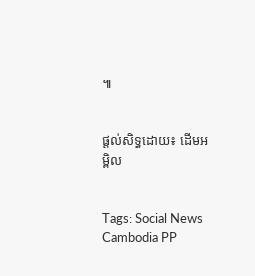៕


ផ្ដល់សិទ្ធដោយ៖ ដើមអម្ពិល


Tags: Social News Cambodia PP